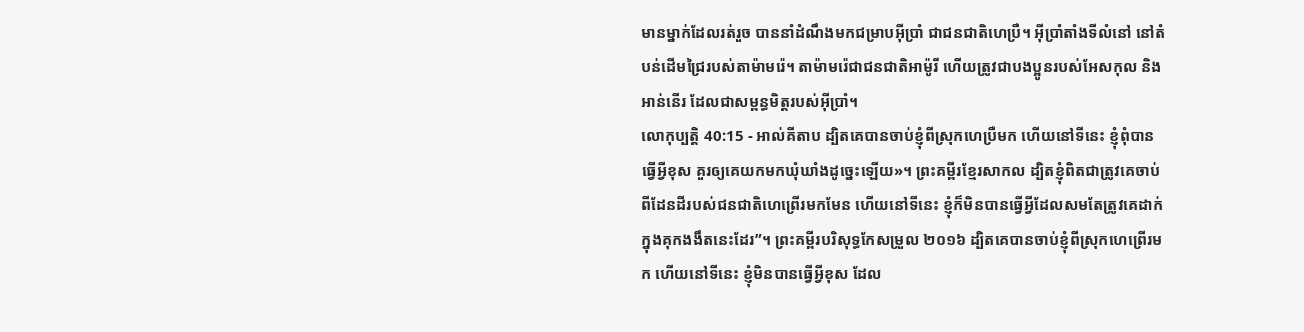មានម្នាក់ដែលរត់រួច បាននាំដំណឹងមកជម្រាបអ៊ីប្រាំ ជាជនជាតិហេប្រឺ។ អ៊ីប្រាំតាំងទីលំនៅ នៅតំបន់ដើមជ្រៃរបស់តាម៉ាមរ៉េ។ តាម៉ាមរ៉េជាជនជាតិអាម៉ូរី ហើយត្រូវជាបងប្អូនរបស់អែសកុល និងអាន់នើរ ដែលជាសម្ពន្ធមិត្តរបស់អ៊ីប្រាំ។
លោកុប្បត្តិ 40:15 - អាល់គីតាប ដ្បិតគេបានចាប់ខ្ញុំពីស្រុកហេប្រឺមក ហើយនៅទីនេះ ខ្ញុំពុំបានធ្វើអ្វីខុស គួរឲ្យគេយកមកឃុំឃាំងដូច្នេះឡើយ»។ ព្រះគម្ពីរខ្មែរសាកល ដ្បិតខ្ញុំពិតជាត្រូវគេចាប់ពីដែនដីរបស់ជនជាតិហេព្រើរមកមែន ហើយនៅទីនេះ ខ្ញុំក៏មិនបានធ្វើអ្វីដែលសមតែត្រូវគេដាក់ក្នុងគុកងងឹតនេះដែរ”។ ព្រះគម្ពីរបរិសុទ្ធកែសម្រួល ២០១៦ ដ្បិតគេបានចាប់ខ្ញុំពីស្រុកហេព្រើរមក ហើយនៅទីនេះ ខ្ញុំមិនបានធ្វើអ្វីខុស ដែល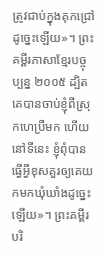ត្រូវជាប់ក្នុងគុកជ្រៅដូច្នេះឡើយ»។ ព្រះគម្ពីរភាសាខ្មែរបច្ចុប្បន្ន ២០០៥ ដ្បិតគេបានចាប់ខ្ញុំពីស្រុកហេប្រឺមក ហើយនៅទីនេះ ខ្ញុំពុំបានធ្វើអ្វីខុសគួរឲ្យគេយកមកឃុំឃាំងដូច្នេះឡើយ»។ ព្រះគម្ពីរបរិ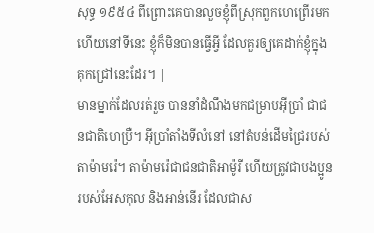សុទ្ធ ១៩៥៤ ពីព្រោះគេបានលួចខ្ញុំពីស្រុកពួកហេព្រើរមក ហើយនៅទីនេះ ខ្ញុំក៏មិនបានធ្វើអ្វី ដែលគួរឲ្យគេដាក់ខ្ញុំក្នុងគុកជ្រៅនេះដែរ។ |
មានម្នាក់ដែលរត់រួច បាននាំដំណឹងមកជម្រាបអ៊ីប្រាំ ជាជនជាតិហេប្រឺ។ អ៊ីប្រាំតាំងទីលំនៅ នៅតំបន់ដើមជ្រៃរបស់តាម៉ាមរ៉េ។ តាម៉ាមរ៉េជាជនជាតិអាម៉ូរី ហើយត្រូវជាបងប្អូនរបស់អែសកុល និងអាន់នើរ ដែលជាស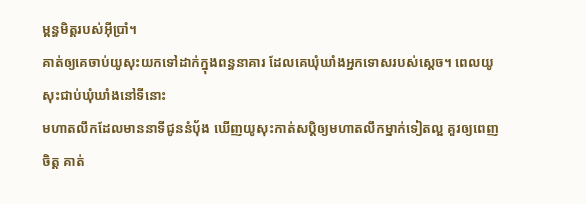ម្ពន្ធមិត្តរបស់អ៊ីប្រាំ។
គាត់ឲ្យគេចាប់យូសុះយកទៅដាក់ក្នុងពន្ធនាគារ ដែលគេឃុំឃាំងអ្នកទោសរបស់ស្តេច។ ពេលយូសុះជាប់ឃុំឃាំងនៅទីនោះ
មហាតលឹកដែលមាននាទីជូននំបុ័ង ឃើញយូសុះកាត់សប្តិឲ្យមហាតលឹកម្នាក់ទៀតល្អ គួរឲ្យពេញចិត្ត គាត់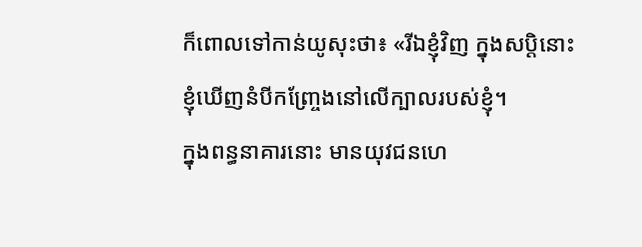ក៏ពោលទៅកាន់យូសុះថា៖ «រីឯខ្ញុំវិញ ក្នុងសប្តិនោះ ខ្ញុំឃើញនំបីកញ្ច្រែងនៅលើក្បាលរបស់ខ្ញុំ។
ក្នុងពន្ធនាគារនោះ មានយុវជនហេ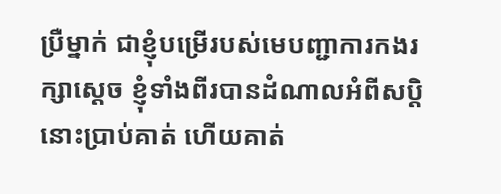ប្រឺម្នាក់ ជាខ្ញុំបម្រើរបស់មេបញ្ជាការកងរក្សាស្តេច ខ្ញុំទាំងពីរបានដំណាលអំពីសប្តិនោះប្រាប់គាត់ ហើយគាត់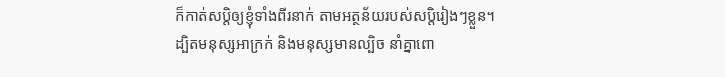ក៏កាត់សប្តិឲ្យខ្ញុំទាំងពីរនាក់ តាមអត្ថន័យរបស់សប្តិរៀងៗខ្លួន។
ដ្បិតមនុស្សអាក្រក់ និងមនុស្សមានល្បិច នាំគ្នាពោ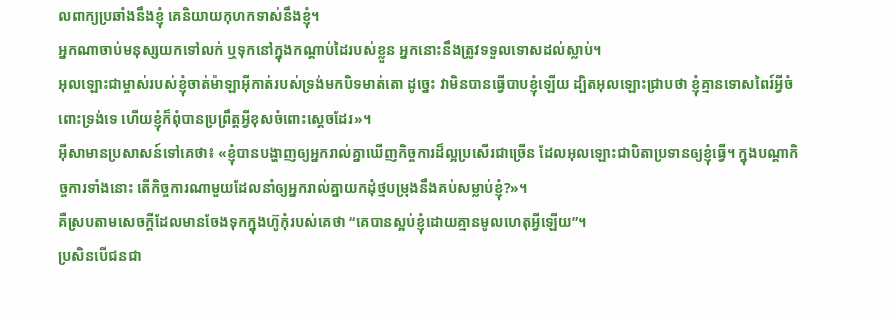លពាក្យប្រឆាំងនឹងខ្ញុំ គេនិយាយកុហកទាស់នឹងខ្ញុំ។
អ្នកណាចាប់មនុស្សយកទៅលក់ ឬទុកនៅក្នុងកណ្តាប់ដៃរបស់ខ្លួន អ្នកនោះនឹងត្រូវទទួលទោសដល់ស្លាប់។
អុលឡោះជាម្ចាស់របស់ខ្ញុំចាត់ម៉ាឡាអ៊ីកាត់របស់ទ្រង់មកបិទមាត់តោ ដូច្នេះ វាមិនបានធ្វើបាបខ្ញុំឡើយ ដ្បិតអុលឡោះជ្រាបថា ខ្ញុំគ្មានទោសពៃរ៍អ្វីចំពោះទ្រង់ទេ ហើយខ្ញុំក៏ពុំបានប្រព្រឹត្តអ្វីខុសចំពោះស្តេចដែរ»។
អ៊ីសាមានប្រសាសន៍ទៅគេថា៖ «ខ្ញុំបានបង្ហាញឲ្យអ្នករាល់គ្នាឃើញកិច្ចការដ៏ល្អប្រសើរជាច្រើន ដែលអុលឡោះជាបិតាប្រទានឲ្យខ្ញុំធ្វើ។ ក្នុងបណ្ដាកិច្ចការទាំងនោះ តើកិច្ចការណាមួយដែលនាំឲ្យអ្នករាល់គ្នាយកដុំថ្មបម្រុងនឹងគប់សម្លាប់ខ្ញុំ?»។
គឺស្របតាមសេចក្ដីដែលមានចែងទុកក្នុងហ៊ូកុំរបស់គេថា “គេបានស្អប់ខ្ញុំដោយគ្មានមូលហេតុអ្វីឡើយ”។
ប្រសិនបើជនជា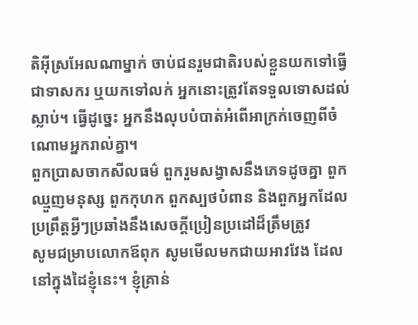តិអ៊ីស្រអែលណាម្នាក់ ចាប់ជនរួមជាតិរបស់ខ្លួនយកទៅធ្វើជាទាសករ ឬយកទៅលក់ អ្នកនោះត្រូវតែទទួលទោសដល់ស្លាប់។ ធ្វើដូច្នេះ អ្នកនឹងលុបបំបាត់អំពើអាក្រក់ចេញពីចំណោមអ្នករាល់គ្នា។
ពួកប្រាសចាកសីលធម៌ ពួករួមសង្វាសនឹងភេទដូចគ្នា ពួកឈ្មួញមនុស្ស ពួកកុហក ពួកស្បថបំពាន និងពួកអ្នកដែលប្រព្រឹត្ដអ្វីៗប្រឆាំងនឹងសេចក្ដីប្រៀនប្រដៅដ៏ត្រឹមត្រូវ
សូមជម្រាបលោកឪពុក សូមមើលមកជាយអាវវែង ដែលនៅក្នុងដៃខ្ញុំនេះ។ ខ្ញុំគ្រាន់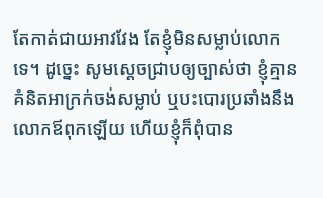តែកាត់ជាយអាវវែង តែខ្ញុំមិនសម្លាប់លោកទេ។ ដូច្នេះ សូមស្តេចជ្រាបឲ្យច្បាស់ថា ខ្ញុំគ្មានគំនិតអាក្រក់ចង់សម្លាប់ ឬបះបោរប្រឆាំងនឹងលោកឪពុកឡើយ ហើយខ្ញុំក៏ពុំបាន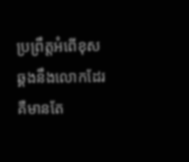ប្រព្រឹត្តអំពើខុសឆ្គងនឹងលោកដែរ គឺមានតែ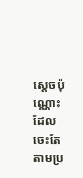ស្តេចប៉ុណ្ណោះ ដែលចេះតែតាមប្រ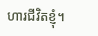ហារជីវិតខ្ញុំ។